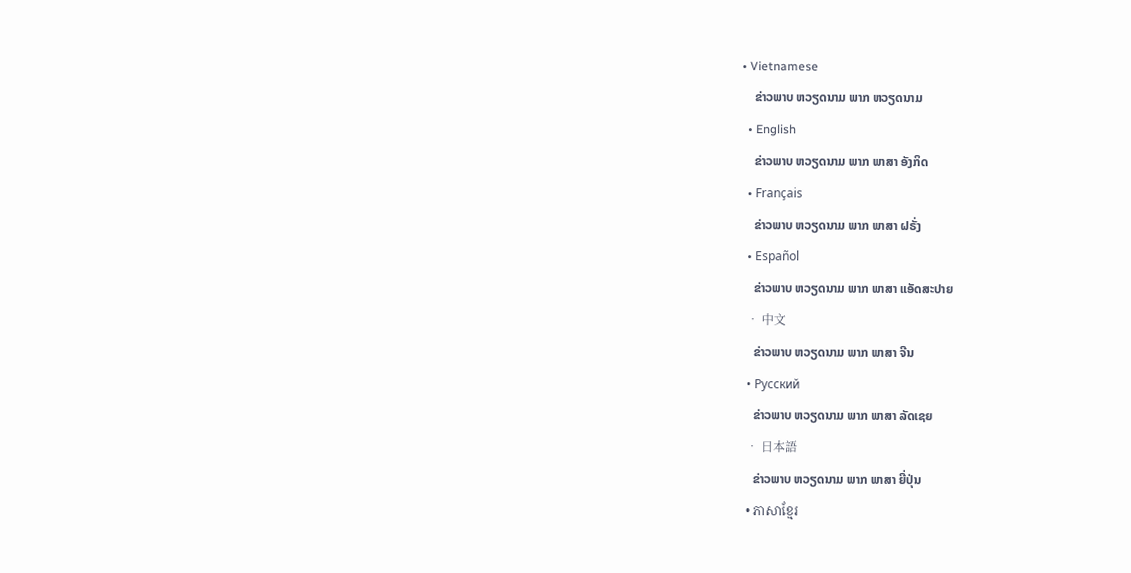• Vietnamese
    ຂ່າວພາບ ຫວຽດນາມ ພາກ ຫວຽດນາມ
  • English
    ຂ່າວພາບ ຫວຽດນາມ ພາກ ພາສາ ອັງກິດ
  • Français
    ຂ່າວພາບ ຫວຽດນາມ ພາກ ພາສາ ຝຣັ່ງ
  • Español
    ຂ່າວພາບ ຫວຽດນາມ ພາກ ພາສາ ແອັດສະປາຍ
  • 中文
    ຂ່າວພາບ ຫວຽດນາມ ພາກ ພາສາ ຈີນ
  • Русский
    ຂ່າວພາບ ຫວຽດນາມ ພາກ ພາສາ ລັດເຊຍ
  • 日本語
    ຂ່າວພາບ ຫວຽດນາມ ພາກ ພາສາ ຍີ່ປຸ່ນ
  • ភាសាខ្មែរ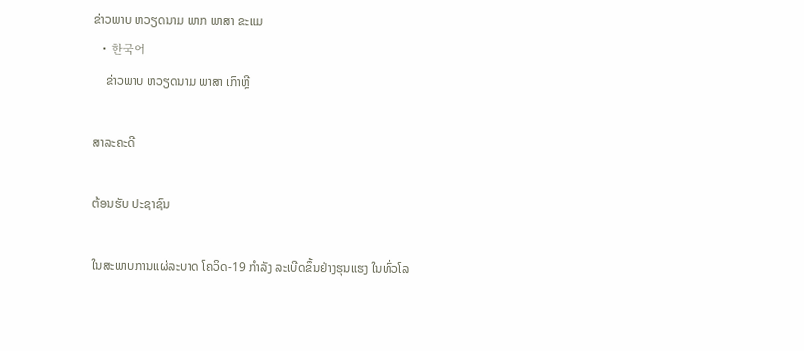ຂ່າວພາບ ຫວຽດນາມ ພາກ ພາສາ ຂະແມ
  • 한국어
    ຂ່າວພາບ ຫວຽດນາມ ພາສາ ເກົາຫຼີ

ສາລະຄະດີ

ຕ້ອນຮັບ ປະຊາຊົນ

ໃນສະພາບການແຜ່ລະບາດ ໂຄວິດ-19 ກຳລັງ ລະເບີດຂຶ້ນຢ່າງຮຸນແຮງ ໃນທົ່ວໂລ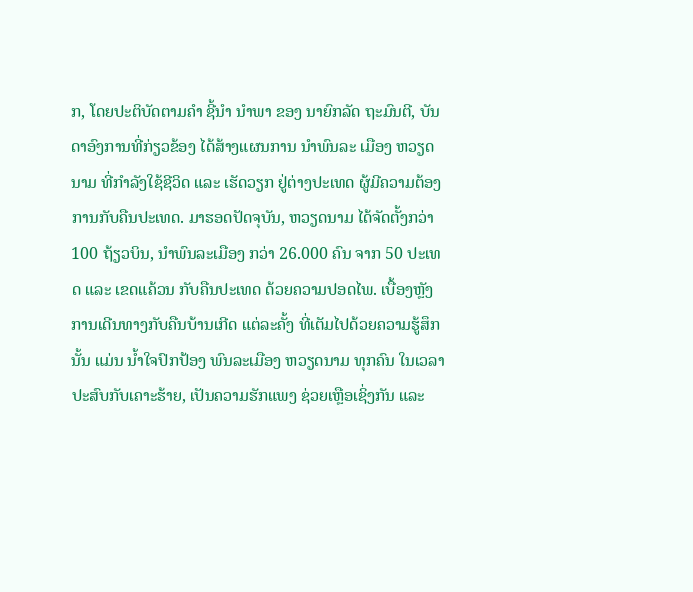ກ, ໂດຍປະຕິບັດຕາມຄຳ ຊີ້ນຳ ນຳພາ ຂອງ ນາຍົກລັດ ຖະມົນຕີ, ບັນດາອົງການທີ່ກ່ຽວຂ້ອງ ໄດ້ສ້າງແຜນການ ນຳພົນລະ ເມືອງ ຫວຽດນາມ ທີ່ກຳລັງໃຊ້ຊີວິດ ແລະ ເຮັດວຽກ ຢູ່ຕ່າງປະເທດ ຜູ້ມີຄວາມຕ້ອງການກັບຄືນປະເທດ. ມາຮອດປັດຈຸບັນ, ຫວຽດນາມ ໄດ້ຈັດຕັ້ງກວ່າ 100 ຖ້ຽວບິນ, ນຳພົນລະເມືອງ ກວ່າ 26.000 ຄົນ ຈາກ 50 ປະເທດ ແລະ ເຂດແຄ້ວນ ກັບຄືນປະເທດ ດ້ວຍຄວາມປອດໄພ. ເບື້ອງຫຼັງ ການເດີນທາງກັບຄືນບ້ານເກີດ ແຕ່ລະຄັ້ງ ທີ່ເຕັມໄປດ້ວຍຄວາມຮູ້ສຶກນັ້ນ ແມ່ນ ນ້ຳໃຈປົກປ້ອງ ພົນລະເມືອງ ຫວຽດນາມ ທຸກຄົນ ໃນເວລາ ປະສົບກັບເຄາະຮ້າຍ, ເປັນຄວາມຮັກແພງ ຊ່ວຍເຫຼືອເຊິ່ງກັນ ແລະ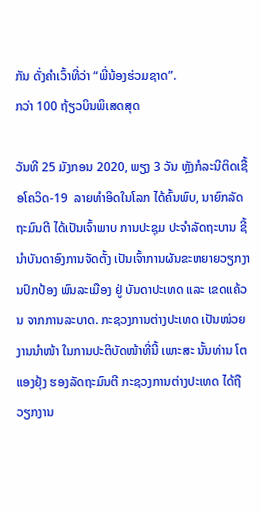ກັນ ດັ່ງຄໍາເວົ້າທີ່ວ່າ “ພີ່ນ້ອງຮ່ວມຊາດ”.
ກວ່າ 100 ຖ້ຽວບິນພິເສດສຸດ

ວັນທີ 25 ມັງກອນ 2020, ພຽງ 3 ວັນ ຫຼັງກໍລະນີຕິດເຊື້ອໂຄວິດ-19  ລາຍທຳອິດໃນໂລກ ໄດ້ຄົ້ນພົບ, ນາຍົກລັດຖະມົນຕີ ໄດ້ເປັນເຈົ້າພາບ ການປະຊຸມ ປະຈຳລັດຖະບານ ຊີ້ນຳບັນດາອົງການຈັດຕັ້ງ ເປັນເຈົ້າການຜັນຂະຫຍາຍວຽກງານປົກປ້ອງ ພົນລະເມືອງ ຢູ່ ບັນດາປະເທດ ແລະ ເຂດແຄ້ວນ ຈາກການລະບາດ. ກະຊວງການຕ່າງປະເທດ ເປັນໜ່ວຍງານນຳໜ້າ ໃນການປະຕິບັດໜ້າທີ່ນີ້ ເພາະສະ ນັ້ນທ່ານ ໂຕແອງຢຸ້ງ ຮອງລັດຖະມົນຕີ ກະຊວງການຕ່າງປະເທດ ໄດ້ຖືວຽກງານ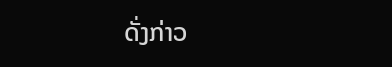ດັ່ງກ່າວ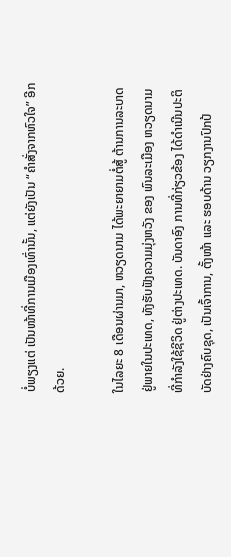ບໍ່ພຽງແຕ່ ເປັນໜ້າທີ່ການເມືອງເທົ່ານັ້ນ, ແຕ່ຍັງເປັນ “ຄຳສັ່ງຈາກຫົວໃຈ” ອີກດ້ວຍ.

ໃນໄລຍະ 8 ເດືອນຜ່ານມາ, ຫວຽດນາມ ໄດ້ພະຍາຍາມຕໍ່ສູ້ ຕ້ານການລະບາດ ຢູ່ພາຍໃນປະເທດ, ທັງຮັບຟັງຄວາມມຸ່ງຫວັງ ຂອງ ພົນລະເມືອງ ຫວຽດນາມ ທີ່ກຳລັງໃຊ້ຊີວິດ ຢູ່ຕ່າງປະເທດ. ບັນດາອົງ ການທີ່ກ່ຽວຂ້ອງ ໄດ້ດຳເນີນປະຕິບັດຢ່າງຄົບຊຸດ, ເປັນເຈົ້າການ, ຕັ້ງໜ້າ ແລະ ຮອບດ້ານ ວຽກງານປົກປ້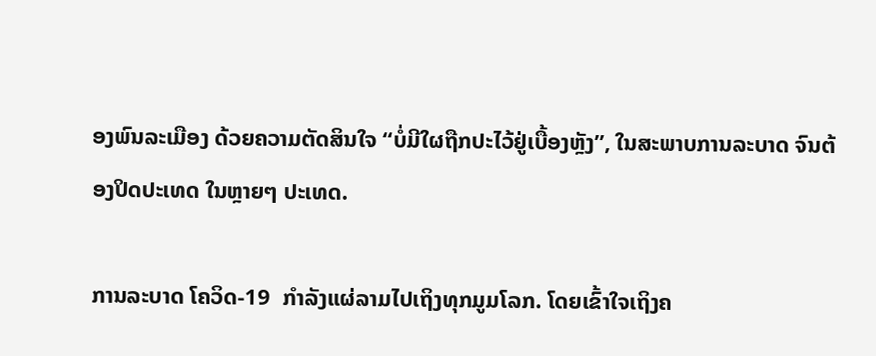ອງພົນລະເມືອງ ດ້ວຍຄວາມຕັດສິນໃຈ “ບໍ່ມີໃຜຖືກປະໄວ້ຢູ່ເບື້ອງຫຼັງ”, ໃນສະພາບການລະບາດ ຈົນຕ້ອງປິດປະເທດ ໃນຫຼາຍໆ ປະເທດ.

ການລະບາດ ໂຄວິດ-19  ກຳລັງແຜ່ລາມໄປເຖິງທຸກມູມໂລກ. ໂດຍເຂົ້າໃຈເຖິງຄ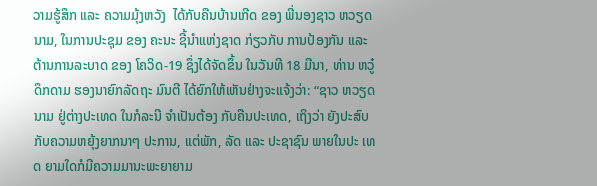ວາມຮູ້ສຶກ ແລະ ຄວາມມຸ້ງຫວັງ  ໄດ້ກັບຄືນບ້ານເກີດ ຂອງ ພີ່ນອງຊາວ ຫວຽດນາມ, ໃນການປະຊຸມ ຂອງ ຄະນະ ຊີ້ນຳແຫ່ງຊາດ ກ່ຽວກັບ ການປ້ອງກັນ ແລະ ຕ້ານການລະບາດ ຂອງ ໂຄວິດ-19 ຊຶ່ງໄດ້ຈັດຂຶ້ນ ໃນວັນທີ 18 ມີນາ, ທ່ານ ຫວູ໋ດຶກດາມ ຮອງນາຍົກລັດຖະ ມົນຕີ ໄດ້ຍົກໃຫ້ເຫັນຢ່າງຈະແຈ້ງວ່າ: “ຊາວ ຫວຽດນາມ ຢູ່ຕ່າງປະເທດ ໃນກໍລະນີ ຈຳເປັນຕ້ອງ ກັບຄືນປະເທດ, ເຖິງວ່າ ຍັງປະສົບກັບຄວາມຫຍຸ້ງຍາກນາໆ ປະການ, ແຕ່ພັກ, ລັດ ແລະ ປະຊາຊົນ ພາຍໃນປະ ເທດ ຍາມໃດກໍມີຄວາມມານະພະຍາຍາມ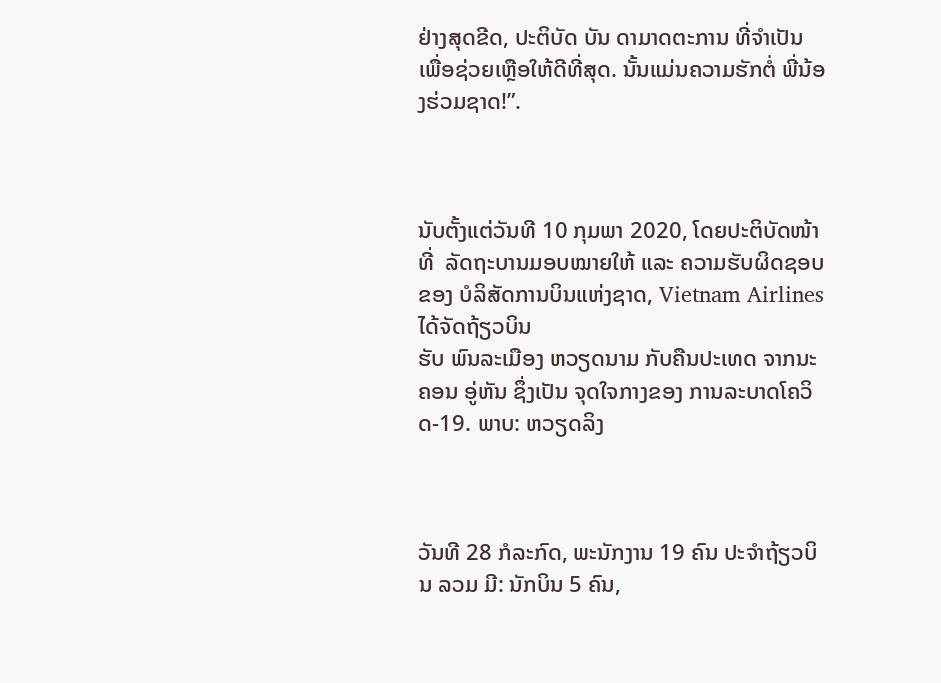ຢ່າງສຸດຂີດ, ປະຕິບັດ ບັນ ດາມາດຕະການ ທີ່ຈຳເປັນ ເພື່ອຊ່ວຍເຫຼືອໃຫ້ດີທີ່ສຸດ. ນັ້ນແມ່ນຄວາມຮັກຕໍ່ ພີ່ນ້ອງຮ່ວມຊາດ!”.



ນັບຕັ້ງແຕ່ວັນທີ 10 ກຸມພາ 2020, ໂດຍປະຕິບັດໜ້າທີ່  ລັດຖະບານມອບໝາຍໃຫ້ ແລະ ຄວາມຮັບຜິດຊອບ ຂອງ ບໍລິສັດການບິນແຫ່ງຊາດ, Vietnam Airlines ໄດ້ຈັດຖ້ຽວບິນ
ຮັບ ພົນລະເມືອງ ຫວຽດນາມ ກັບຄືນປະເທດ ຈາກນະຄອນ ອູ່ຫັນ ຊຶ່ງເປັນ ຈຸດໃຈກາງຂອງ ການລະບາດໂຄວິດ-19. ພາບ: ຫວຽດລິງ



ວັນທີ 28 ກໍລະກົດ, ພະນັກງານ 19 ຄົນ ປະຈຳຖ້ຽວບິນ ລວມ ມີ: ນັກບິນ 5 ຄົນ,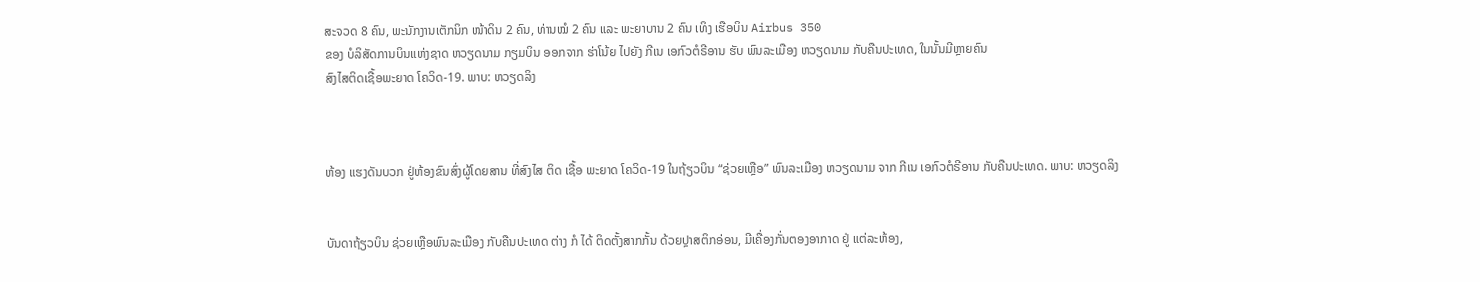ສະຈວດ 8 ຄົນ, ພະນັກງານເຕັກນິກ ໜ້າດິນ 2 ຄົນ, ທ່ານໝໍ 2 ຄົນ ແລະ ພະຍາບານ 2 ຄົນ ເທິງ ເຮືອບິນ Airbus 350
ຂອງ ບໍລິສັດການບິນແຫ່ງຊາດ ຫວຽດນາມ ກຽມບິນ ອອກຈາກ ຮ່າໂນ້ຍ ໄປຍັງ ກີເນ ເອກົວຕໍຣີອານ ຮັບ ພົນລະເມືອງ ຫວຽດນາມ ກັບຄືນປະເທດ, ໃນນັ້ນມີຫຼາຍຄົນ
ສົງໄສຕິດເຊື້ອພະຍາດ ໂຄວິດ-19. ພາບ: ຫວຽດລິງ



ຫ້ອງ ແຮງດັນບວກ ຢູ່ຫ້ອງຂົນສົ່ງຜູ້ໂດຍສານ ທີ່ສົງໄສ ຕິດ ເຊື້ອ ພະຍາດ ໂຄວິດ-19 ໃນຖ້ຽວບິນ “ຊ່ວຍເຫຼືອ” ພົນລະເມືອງ ຫວຽດນາມ ຈາກ ກີເນ ເອກົວຕໍຣີອານ ກັບຄືນປະເທດ. ພາບ: ຫວຽດລິງ


ບັນດາຖ້ຽວບິນ ຊ່ວຍເຫຼືອພົນລະເມືອງ ກັບຄືນປະເທດ ຕ່າງ ກໍ ໄດ້ ຕິດຕັ້ງສາກກັ້ນ ດ້ວຍປຼາສຕິກອ່ອນ, ມີເຄື່ອງກັ່ນຕອງອາກາດ ຢູ່ ແຕ່ລະຫ້ອງ,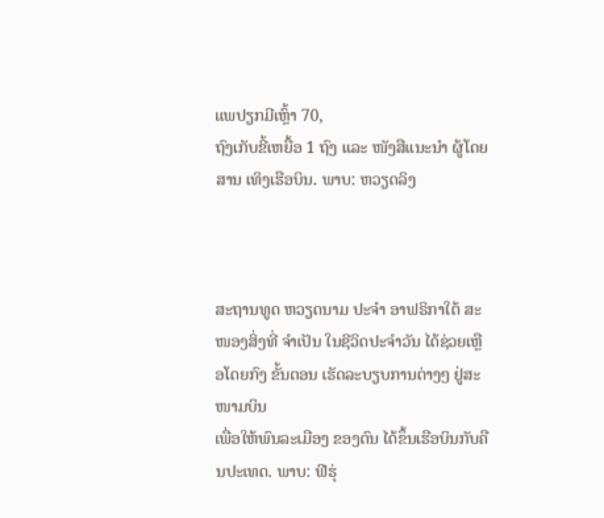ແພປຽກມີເຫຼົ້າ 70,
ຖົງເກັບຂີ້ເຫຍື້ອ 1 ຖົງ ແລະ ໜັງສືແນະນຳ ຜູ້ໂດຍສານ ເທິງເຮືອບິນ. ພາບ: ຫວຽດລິງ



ສະຖານທູດ ຫວຽດນາມ ປະຈໍາ ອາຟຣິກາໃຕ້ ສະໜອງສິ່ງທີ່ ຈຳເປັນ ໃນຊີວິດປະຈຳວັນ ໄດ້ຊ່ວຍເຫຼືອໂດຍກົງ ຂັ້ນຕອນ ເຮັດລະບຽບການຕ່າງໆ ຢູ່ສະໜາມບິນ
ເພື່ອໃຫ້ພົນລະເມືອງ ຂອງຕົນ ໄດ້ຂຶ້ນເຮືອບິນກັບຄືນປະເທດ. ພາບ: ຟີຮຸ່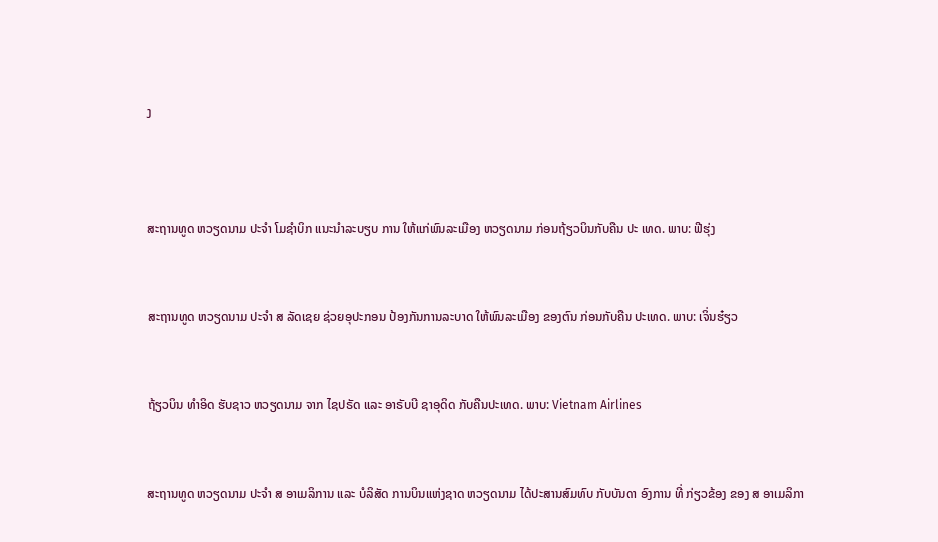ງ



ສະຖານທູດ ຫວຽດນາມ ປະຈໍາ ໂມຊໍາບິກ ແນະນໍາລະບຽບ ການ ໃຫ້ແກ່ພົນລະເມືອງ ຫວຽດນາມ ກ່ອນຖ້ຽວບິນກັບຄືນ ປະ ເທດ. ພາບ: ຟີຮຸ່ງ


ສະຖານທູດ ຫວຽດນາມ ປະຈໍາ ສ ລັດເຊຍ ຊ່ວຍອຸປະກອນ ປ້ອງກັນການລະບາດ ໃຫ້ພົນລະເມືອງ ຂອງຕົນ ກ່ອນກັບຄືນ ປະເທດ. ພາບ: ເຈິ່ນຮ໋ຽວ


ຖ້ຽວບິນ ທຳອິດ ຮັບຊາວ ຫວຽດນາມ ຈາກ ໄຊປຣັດ ແລະ ອາຣັບບີ ຊາອຸດິດ ກັບຄືນປະເທດ. ພາບ: Vietnam Airlines


ສະຖານທູດ ຫວຽດນາມ ປະຈໍາ ສ ອາເມລິການ ແລະ ບໍລິສັດ ການບິນແຫ່ງຊາດ ຫວຽດນາມ ໄດ້ປະສານສົມທົບ ກັບບັນດາ ອົງການ ທີ່ ກ່ຽວຂ້ອງ ຂອງ ສ ອາເມລິກາ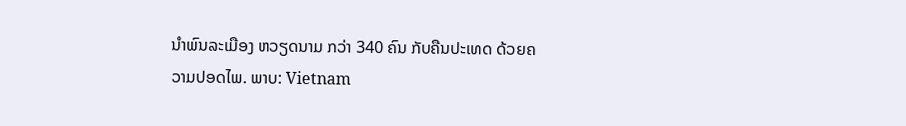ນຳພົນລະເມືອງ ຫວຽດນາມ ກວ່າ 340 ຄົນ ກັບຄືນປະເທດ ດ້ວຍຄວາມປອດໄພ. ພາບ: Vietnam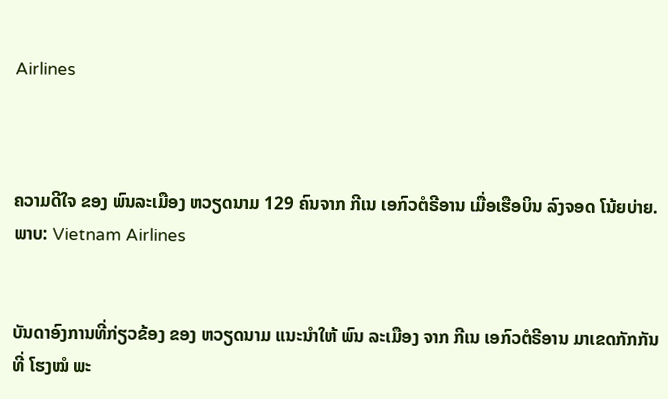Airlines



ຄວາມດີໃຈ ຂອງ ພົນລະເມືອງ ຫວຽດນາມ 129 ຄົນຈາກ ກີເນ ເອກົວຕໍຣີອານ ເມື່ອເຮືອບິນ ລົງຈອດ ໂນ້ຍບ່າຍ. ພາບ: Vietnam Airlines


ບັນດາອົງການທີ່ກ່ຽວຂ້ອງ ຂອງ ຫວຽດນາມ ແນະນໍາໃຫ້ ພົນ ລະເມືອງ ຈາກ ກີເນ ເອກົວຕໍຣີອານ ມາເຂດກັກກັນ ທີ່ ໂຮງໝໍ ພະ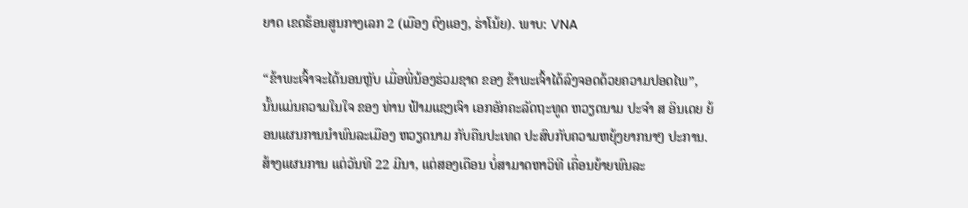ຍາດ ເຂດຮ້ອນສູນກາງເລກ 2 (ເມືອງ ດົງແອງ, ຮ່າໂນ້ຍ). ພາບ: VNA

“ຂ້າພະເຈົ້າຈະໄດ້ນອນຫຼັບ ເມື່ອພີ່ນ້ອງຮ່ວມຊາດ ຂອງ ຂ້າພະເຈົ້າໄດ້ລົງຈອດດ້ວຍຄວາມປອດໄພ”, ນັ້ນແມ່ນຄວາມໃນໃຈ ຂອງ ທ່ານ ຟ້າມແຊງເຈົາ ເອກອັກຄະລັດຖະທູດ ຫວຽດນາມ ປະຈຳ ສ ອິນເດຍ ຍ້ອນແຜນການນຳພົນລະເມືອງ ຫວຽດນາມ ກັບຄືນປະເທດ ປະສົບກັບຄວາມຫຍຸ້ງຍາກນາໆ ປະການ. ສ້າງແຜນການ ແຕ່ວັນທີ 22 ມີນາ, ແຕ່ສອງເດືອນ ບໍ່ສາມາດຫາວິທີ ເຄື່ອນຍ້າຍພົນລະ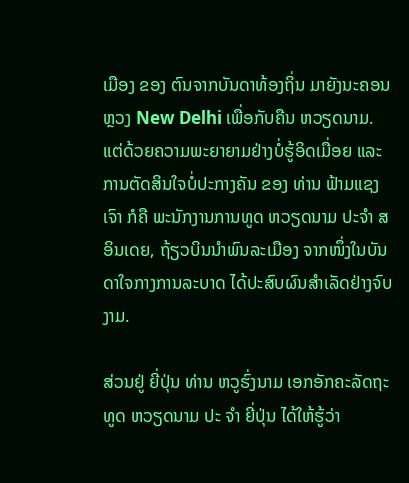ເມືອງ ຂອງ ຕົນຈາກບັນດາທ້ອງຖິ່ນ ມາຍັງນະຄອນຫຼວງ New Delhi ເພື່ອກັບຄືນ ຫວຽດນາມ. ແຕ່ດ້ວຍຄວາມພະຍາຍາມຢ່າງບໍ່ຮູ້ອິດເມື່ອຍ ແລະ ການຕັດສິນໃຈບໍ່ປະກາງຄັນ ຂອງ ທ່ານ ຟ້າມແຊງເຈົາ ກໍຄື ພະນັກງານການທູດ ຫວຽດນາມ ປະຈຳ ສ ອິນເດຍ, ຖ້ຽວບິນນໍາພົນລະເມືອງ ຈາກໜຶ່ງໃນບັນດາໃຈກາງການລະບາດ ໄດ້ປະສົບຜົນສຳເລັດຢ່າງຈົບງາມ.

ສ່ວນຢູ່ ຍີ່ປຸ່ນ ທ່ານ ຫວູຮົ່ງນາມ ເອກອັກຄະລັດຖະທູດ ຫວຽດນາມ ປະ ຈຳ ຍີ່ປຸ່ນ ໄດ້ໃຫ້ຮູ້ວ່າ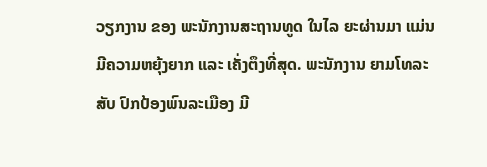ວຽກງານ ຂອງ ພະນັກງານສະຖານທູດ ໃນໄລ ຍະຜ່ານມາ ແມ່ນມີຄວາມຫຍຸ້ງຍາກ ແລະ ເຄັ່ງຕຶງທີ່ສຸດ. ພະນັກງານ ຍາມໂທລະສັບ ປົກປ້ອງພົນລະເມືອງ ມີ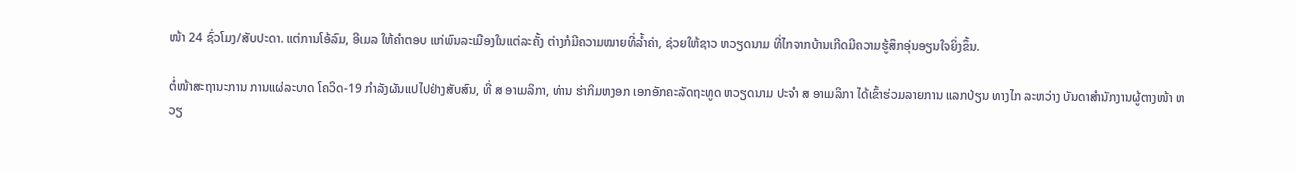ໜ້າ 24 ຊົ່ວໂມງ/ສັບປະດາ. ແຕ່ການໂອ້ລົມ, ອີເມລ ໃຫ້ຄຳຕອບ ແກ່ພົນລະເມືອງໃນແຕ່ລະຄັ້ງ ຕ່າງກໍມີຄວາມໝາຍທີ່ລ້ຳຄ່າ, ຊ່ວຍໃຫ້ຊາວ ຫວຽດນາມ ທີ່ໄກຈາກບ້ານເກີດມີຄວາມຮູ້ສຶກອຸ່ນອຽນໃຈຍິ່ງຂຶ້ນ.

ຕໍ່ໜ້າສະຖານະການ ການແຜ່ລະບາດ ໂຄວິດ-19 ກໍາລັງຜັນແປໄປຢ່າງສັບສົນ, ທີ່ ສ ອາເມລິກາ, ທ່ານ ຮ່າກິມຫງອກ ເອກອັກຄະລັດຖະທູດ ຫວຽດນາມ ປະຈຳ ສ ອາເມລິກາ ໄດ້ເຂົ້າຮ່ວມລາຍການ ແລກປ່ຽນ ທາງໄກ ລະຫວ່າງ ບັນດາສຳນັກງານຜູ້ຕາງໜ້າ ຫວຽ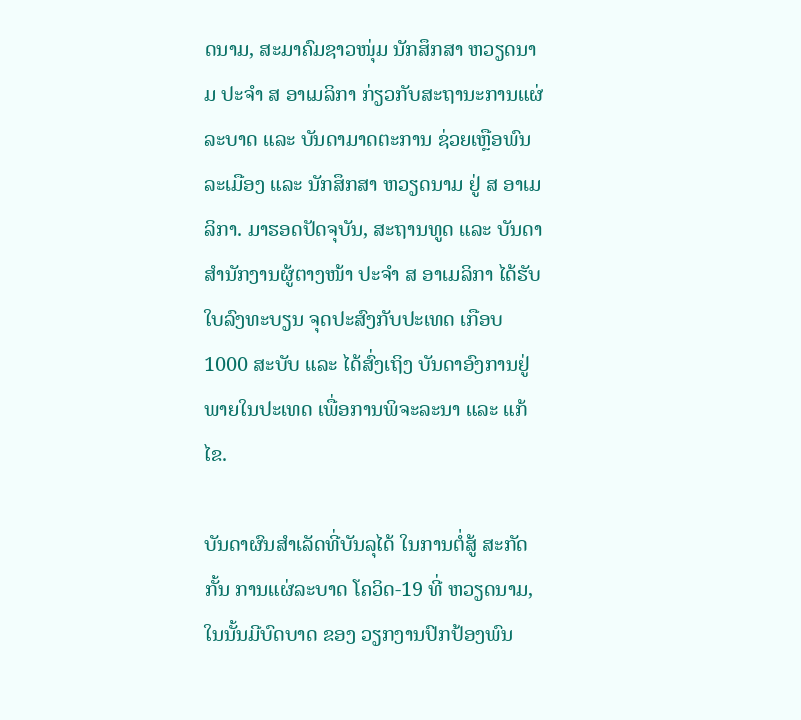ດນາມ, ສະມາຄົມຊາວໜຸ່ມ ນັກສຶກສາ ຫວຽດນາມ ປະຈຳ ສ ອາເມລິກາ ກ່ຽວກັບສະຖານະການແຜ່ລະບາດ ແລະ ບັນດາມາດຕະການ ຊ່ວຍເຫຼືອພົນລະເມືອງ ແລະ ນັກສຶກສາ ຫວຽດນາມ ຢູ່ ສ ອາເມລິກາ. ມາຮອດປັດຈຸບັນ, ສະຖານທູດ ແລະ ບັນດາສຳນັກງານຜູ້ຕາງໜ້າ ປະຈຳ ສ ອາເມລິກາ ໄດ້ຮັບໃບລົງທະບຽນ ຈຸດປະສົງກັບປະເທດ ເກືອບ 1000 ສະບັບ ແລະ ໄດ້ສົ່ງເຖິງ ບັນດາອົງການຢູ່ພາຍໃນປະເທດ ເພື່ອການພິຈະລະນາ ແລະ ແກ້ໄຂ.

ບັນດາຜົນສຳເລັດທີ່ບັນລຸໄດ້ ໃນການຕໍ່ສູ້ ສະກັດກັ້ນ ການແຜ່ລະບາດ ໂຄວິດ-19 ທີ່ ຫວຽດນາມ, ໃນນັ້ນມີບົດບາດ ຂອງ ວຽກງານປົກປ້ອງພົນ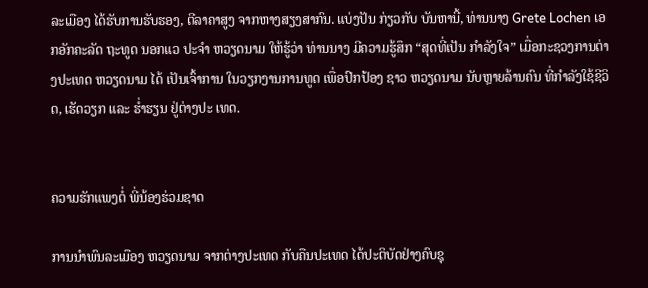ລະເມືອງ ໄດ້ຮັບການຮັບຮອງ, ຕີລາຄາສູງ ຈາກຫາງສຽງສາກົນ. ແບ່ງປັນ ກ່ຽວກັບ ບັນຫານີ້, ທ່ານນາງ Grete Lochen ເອກອັກຄະລັດ ຖະທູດ ນອກແວ ປະຈຳ ຫວຽດນາມ ໃຫ້ຮູ້ວ່າ ທ່ານນາງ ມີຄວາມຮູ້ສຶກ “ສຸດທີ່ເປັນ ກຳລັງໃຈ” ເມື່ອກະຊວງການຕ່າງປະເທດ ຫວຽດນາມ ໄດ້ ເປັນເຈົ້າການ ໃນວຽກງານການທູດ ເພື່ອປົກປ້ອງ ຊາວ ຫວຽດນາມ ນັບຫຼາຍລ້ານຄົນ ທີ່ກຳລັງໃຊ້ຊີວິດ, ເຮັດວຽກ ແລະ ຮໍ່າຮຽນ ຢູ່ຕ່າງປະ ເທດ.


ຄວາມຮັກແພງຕໍ່ ພີ່ນ້ອງຮ່ວມຊາດ

ການນຳພົນລະເມືອງ ຫວຽດນາມ ຈາກຕ່າງປະເທດ ກັບຄືນປະເທດ ໄດ້ປະຕິບັດຢ່າງຄົບຊຸ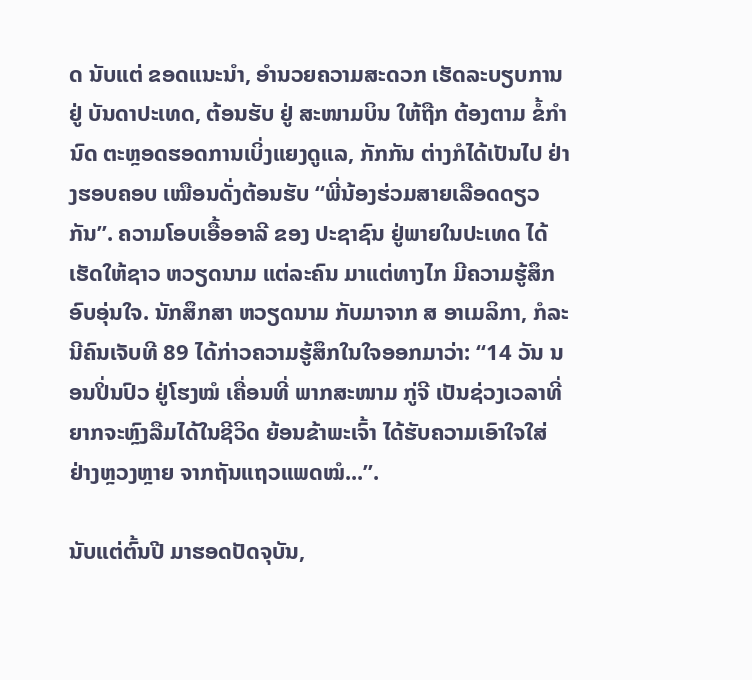ດ ນັບແຕ່ ຂອດແນະນຳ, ອຳນວຍຄວາມສະດວກ ເຮັດລະບຽບການ ຢູ່ ບັນດາປະເທດ, ຕ້ອນຮັບ ຢູ່ ສະໜາມບິນ ໃຫ້ຖືກ ຕ້ອງຕາມ ຂໍ້ກຳນົດ ຕະຫຼອດຮອດການເບິ່ງແຍງດູແລ, ກັກກັນ ຕ່າງກໍໄດ້ເປັນໄປ ຢ່າງຮອບຄອບ ເໝືອນດັ່ງຕ້ອນຮັບ “ພີ່ນ້ອງຮ່ວມສາຍເລືອດດຽວກັນ”. ຄວາມໂອບເອື້ອອາລີ ຂອງ ປະຊາຊົນ ຢູ່ພາຍໃນປະເທດ ໄດ້ ເຮັດໃຫ້ຊາວ ຫວຽດນາມ ແຕ່ລະຄົນ ມາແຕ່ທາງໄກ ມີຄວາມຮູ້ສຶກອົບອຸ່ນໃຈ. ນັກສຶກສາ ຫວຽດນາມ ກັບມາຈາກ ສ ອາເມລິກາ, ກໍລະນີຄົນເຈັບທີ 89 ໄດ້ກ່າວຄວາມຮູ້ສຶກໃນໃຈອອກມາວ່າ: “14 ວັນ ນອນປິ່ນປົວ ຢູ່ໂຮງໝໍ ເຄື່ອນທີ່ ພາກສະໜາມ ກູ່ຈີ ເປັນຊ່ວງເວລາທີ່ຍາກຈະຫຼົງລືມໄດ້ໃນຊີວິດ ຍ້ອນຂ້າພະເຈົ້າ ໄດ້ຮັບຄວາມເອົາໃຈໃສ່ ຢ່າງຫຼວງຫຼາຍ ຈາກຖັນແຖວແພດໝໍ...”.

ນັບແຕ່ຕົ້ນປີ ມາຮອດປັດຈຸບັນ,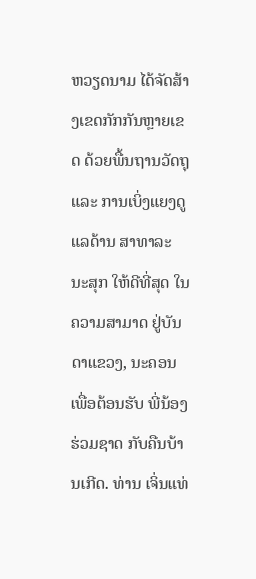ຫວຽດນາມ ໄດ້ຈັດສ້າງເຂດກັກກັນຫຼາຍເຂດ ດ້ວຍພື້ນຖານວັດຖຸ ແລະ ການເບິ່ງແຍງດູແລດ້ານ ສາທາລະ ນະສຸກ ໃຫ້ດີທີ່ສຸດ ໃນຄວາມສາມາດ ຢູ່ບັນດາແຂວງ, ນະຄອນ ເພື່ອຕ້ອນຮັບ ພີ່ນ້ອງຮ່ວມຊາດ ກັບຄືນບ້ານເກີດ. ທ່ານ ເຈິ່ນແທ່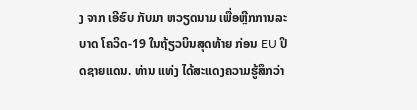ງ ຈາກ ເອີຮົບ ກັບມາ ຫວຽດນາມ ເພື່ອຫຼີກການລະບາດ ໂຄວິດ-19 ໃນຖ້ຽວບິນສຸດທ້າຍ ກ່ອນ EU ປິດຊາຍແດນ. ທ່ານ ແທ່ງ ໄດ້ສະແດງຄວາມຮູ້ສຶກວ່າ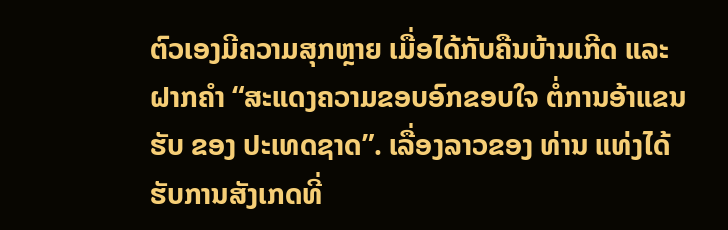ຕົວເອງມີຄວາມສຸກຫຼາຍ ເມື່ອໄດ້ກັບຄືນບ້ານເກີດ ແລະ ຝາກຄຳ “ສະແດງຄວາມຂອບອົກຂອບໃຈ ຕໍ່ການອ້າແຂນຮັບ ຂອງ ປະເທດຊາດ”. ເລື່ອງລາວຂອງ ທ່ານ ແທ່ງໄດ້ຮັບການສັງເກດທີ່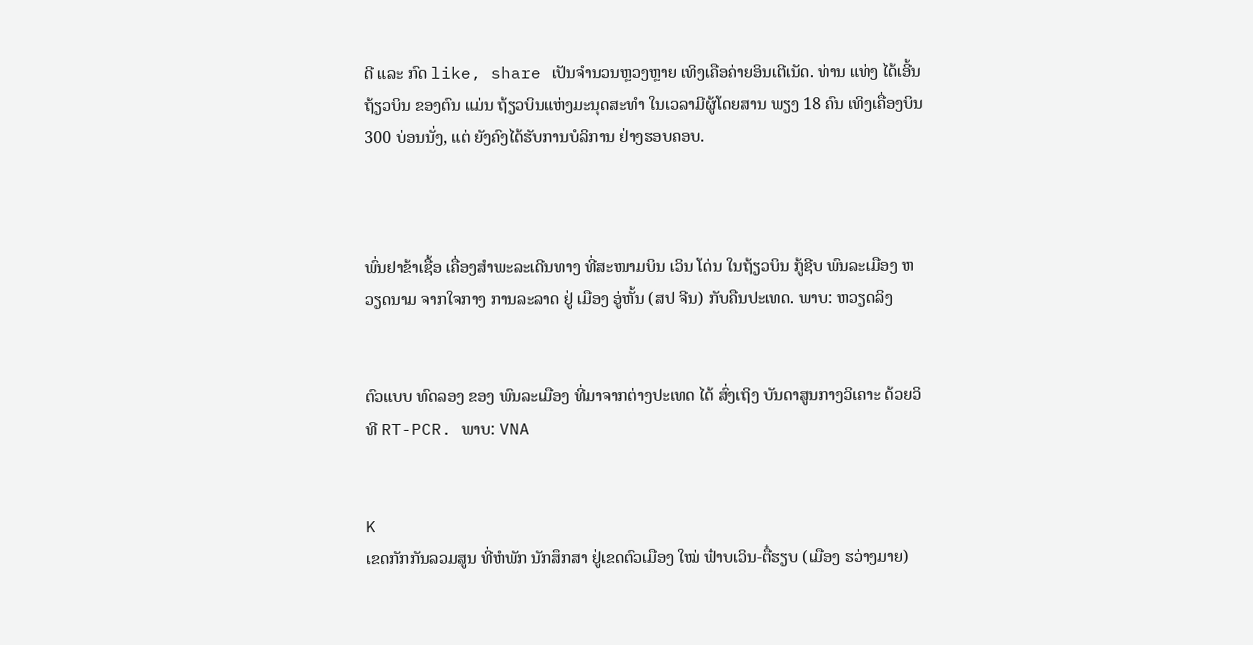ດີ ແລະ ກົດ like, share ເປັນຈຳນວນຫຼວງຫຼາຍ ເທິງເຄືອຄ່າຍອິນເຕີເນັດ. ທ່ານ ແທ່ງ ໄດ້ເອີ້ນຖ້ຽວບິນ ຂອງຕົນ ແມ່ນ ຖ້ຽວບິນແຫ່ງມະນຸດສະທຳ ໃນເວລາມີຜູ້ໂດຍສານ ພຽງ 18 ຄົນ ເທິງເຄື່ອງບິນ 300 ບ່ອນນັ່ງ, ແຕ່ ຍັງຄົງໄດ້ຮັບການບໍລິການ ຢ່າງຮອບຄອບ.



ພົ່ນຢາຂ້າເຊື້ອ ເຄື່ອງສໍາພະລະເດີນທາງ ທີ່ສະໜາມບິນ ເວິນ ໂດ່ນ ໃນຖ້ຽວບິນ ກູ້ຊີບ ພົນລະເມືອງ ຫວຽດນາມ ຈາກໃຈກາງ ການລະລາດ ຢູ່ ເມືອງ ອູ່ຫັ້ນ (ສປ ຈີນ) ກັບຄືນປະເທດ. ພາບ: ຫວຽດລິງ


ຕົວແບບ ທົດລອງ ຂອງ ພົນລະເມືອງ ທີ່ມາຈາກຕ່າງປະເທດ ໄດ້ ສົ່ງເຖິງ ບັນດາສູນກາງວິເຄາະ ດ້ວຍວິທີ RT-PCR. ພາບ: VNA


K
ເຂດກັກກັນລວມສູນ ທີ່ຫໍພັກ ນັກສຶກສາ ຢູ່ເຂດຕົວເມືອງ ໃໝ່ ຟ໋າບເວິນ-ຕື໋ຮຽບ (ເມືອງ ຮວ່າງມາຍ)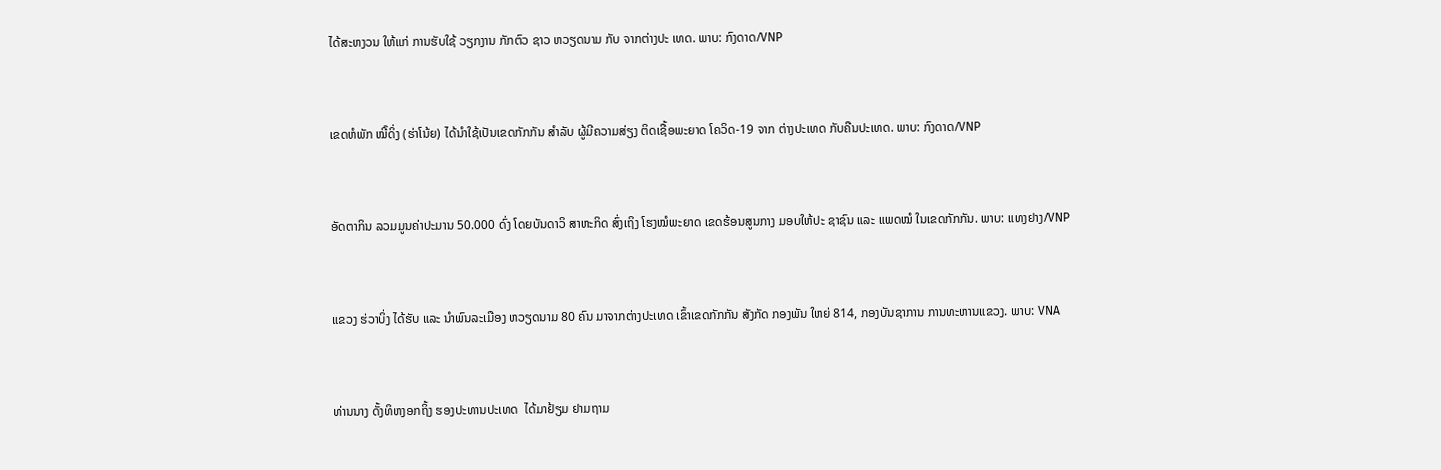ໄດ້ສະຫງວນ ໃຫ້ແກ່ ການຮັບໃຊ້ ວຽກງານ ກັກຕົວ ຊາວ ຫວຽດນາມ ກັບ ຈາກຕ່າງປະ ເທດ. ພາບ: ກົງດາດ/VNP


ເຂດຫໍພັກ ໝີ໊ດິ່ງ (ຮ່າໂນ້ຍ) ໄດ້ນຳໃຊ້ເປັນເຂດກັກກັນ ສຳລັບ ຜູ້ມີຄວາມສ່ຽງ ຕິດເຊື້ອພະຍາດ ໂຄວິດ-19 ຈາກ ຕ່າງປະເທດ ກັບຄືນປະເທດ. ພາບ: ກົງດາດ/VNP


ອັດຕາກິນ ລວມມູນຄ່າປະມານ 50.000 ດົ່ງ ໂດຍບັນດາວິ ສາຫະກິດ ສົ່ງເຖິງ ໂຮງໝໍພະຍາດ ເຂດຮ້ອນສູນກາງ ມອບໃຫ້ປະ ຊາຊົນ ແລະ ແພດໝໍ ໃນເຂດກັກກັນ. ພາບ: ແທງຢາງ/VNP


ແຂວງ ຮ່ວາບິ່ງ ໄດ້ຮັບ ແລະ ນໍາພົນລະເມືອງ ຫວຽດນາມ 80 ຄົນ ມາຈາກຕ່າງປະເທດ ເຂົ້າເຂດກັກກັນ ສັງກັດ ກອງພັນ ໃຫຍ່ 814, ກອງບັນຊາການ ການທະຫານແຂວງ. ພາບ: VNA


ທ່ານນາງ ດັ້ງທິຫງອກຖິ້ງ ຮອງປະທານປະເທດ  ໄດ້ມາຢ້ຽມ ຢາມຖາມ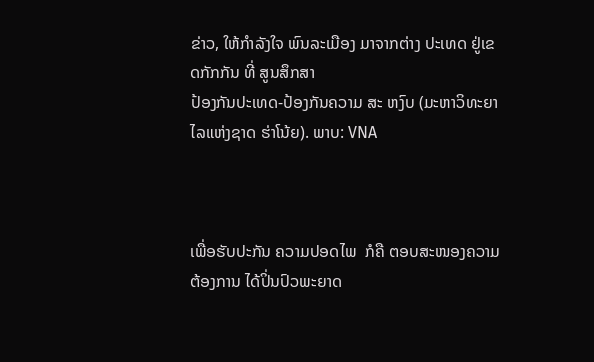ຂ່າວ, ໃຫ້ກຳລັງໃຈ ພົນລະເມືອງ ມາຈາກຕ່າງ ປະເທດ ຢູ່ເຂດກັກກັນ ທີ່ ສູນສຶກສາ
ປ້ອງກັນປະເທດ-ປ້ອງກັນຄວາມ ສະ ຫງົບ (ມະຫາວິທະຍາໄລແຫ່ງຊາດ ຮ່າໂນ້ຍ). ພາບ: VNA



ເພື່ອຮັບປະກັນ ຄວາມປອດໄພ  ກໍຄື ຕອບສະໜອງຄວາມ ຕ້ອງການ ໄດ້ປິ່ນປົວພະຍາດ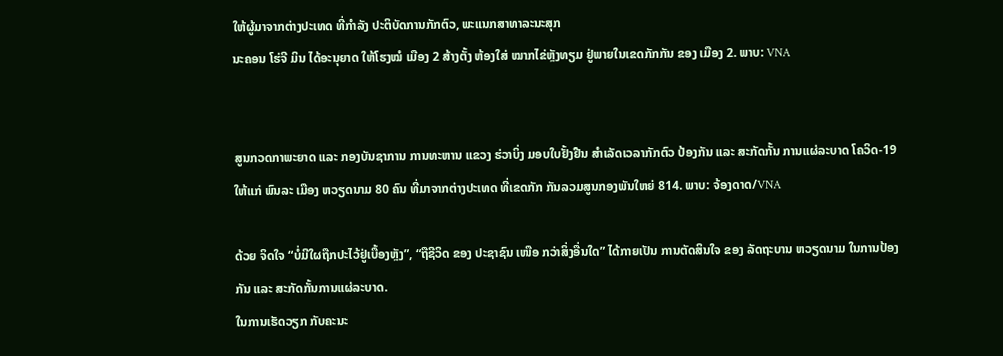ໃຫ້ຜູ້ມາຈາກຕ່າງປະເທດ ທີ່ກຳລັງ ປະຕິບັດການກັກຕົວ, ພະແນກສາທາລະນະສຸກ
ນະຄອນ ໂຮ່ຈີ ມິນ ໄດ້ອະນຸຍາດ ໃຫ້ໂຮງໝໍ ເມືອງ 2 ສ້າງຕັ້ງ ຫ້ອງໃສ່ ໝາກໄຂ່ຫຼັງທຽມ ຢູ່ພາຍໃນເຂດກັກກັນ ຂອງ ເມືອງ 2. ພາບ: VNA


ສູນກວດກາພະຍາດ ແລະ ກອງບັນຊາການ ການທະຫານ ແຂວງ ຮ່ວາບິ່ງ ມອບໃບຢັ້ງຢືນ ສຳເລັດເວລາກັກຕົວ ປ້ອງກັນ ແລະ ສະກັດກັ້ນ ການແຜ່ລະບາດ ໂຄວິດ-19
ໃຫ້ແກ່ ພົນລະ ເມືອງ ຫວຽດນາມ 80 ຄົນ ທີ່ມາຈາກຕ່າງປະເທດ ທີ່ເຂດກັກ ກັນລວມສູນກອງພັນໃຫຍ່ 814. ພາບ: ຈ້ອງດາດ/VNA

ດ້ວຍ ຈິດໃຈ “ບໍ່ມີໃຜຖືກປະໄວ້ຢູ່ເບື້ອງຫຼັງ”, “ຖືຊີວິດ ຂອງ ປະຊາຊົນ ເໜືອ ກວ່າສິ່ງອື່ນໃດ” ໄດ້ກາຍເປັນ ການຕັດສິນໃຈ ຂອງ ລັດຖະບານ ຫວຽດນາມ ໃນການປ້ອງກັນ ແລະ ສະກັດກັ້ນການແຜ່ລະບາດ.
ໃນການເຮັດວຽກ ກັບຄະນະ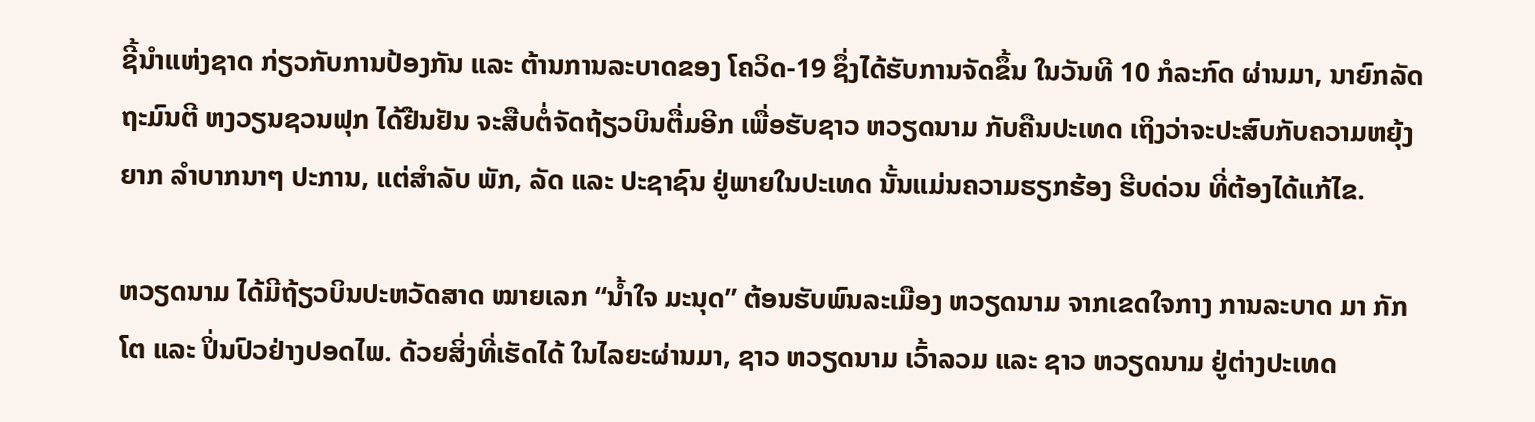ຊີ້ນຳແຫ່ງຊາດ ກ່ຽວກັບການປ້ອງກັນ ແລະ ຕ້ານການລະບາດຂອງ ໂຄວິດ-19 ຊຶ່ງໄດ້ຮັບການຈັດຂຶ້ນ ໃນວັນທີ 10 ກໍລະກົດ ຜ່ານມາ, ນາຍົກລັດຖະມົນຕີ ຫງວຽນຊວນຟຸກ ໄດ້ຢືນຢັນ ຈະສືບຕໍ່ຈັດຖ້ຽວບິນຕື່ມອີກ ເພື່ອຮັບຊາວ ຫວຽດນາມ ກັບຄືນປະເທດ ເຖິງວ່າຈະປະສົບກັບຄວາມຫຍຸ້ງຍາກ ລຳບາກນາໆ ປະການ, ແຕ່ສໍາລັບ ພັກ, ລັດ ແລະ ປະຊາຊົນ ຢູ່ພາຍໃນປະເທດ ນັ້ນແມ່ນຄວາມຮຽກຮ້ອງ ຮີບດ່ວນ ທີ່ຕ້ອງໄດ້ແກ້ໄຂ.

ຫວຽດນາມ ໄດ້ມີຖ້ຽວບິນປະຫວັດສາດ ໝາຍເລກ “ນໍ້າໃຈ ມະນຸດ” ຕ້ອນຮັບພົນລະເມືອງ ຫວຽດນາມ ຈາກເຂດໃຈກາງ ການລະບາດ ມາ ກັກໂຕ ແລະ ປິ່ນປົວຢ່າງປອດໄພ. ດ້ວຍສິ່ງທີ່ເຮັດໄດ້ ໃນໄລຍະຜ່ານມາ, ຊາວ ຫວຽດນາມ ເວົ້າລວມ ແລະ ຊາວ ຫວຽດນາມ ຢູ່ຕ່າງປະເທດ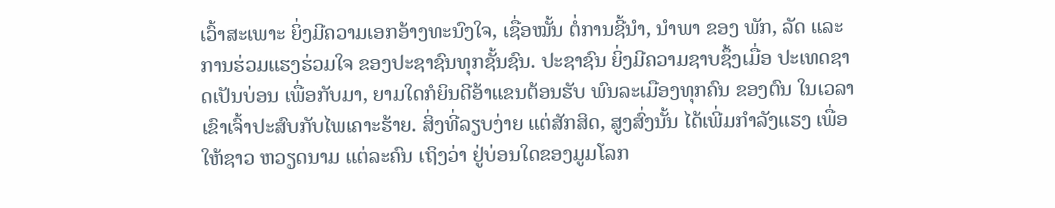ເວົ້າສະເພາະ ຍິ່ງມີຄວາມເອກອ້າງທະນົງໃຈ, ເຊື່ອໝັ້ນ ຕໍ່ການຊີ້ນຳ, ນຳພາ ຂອງ ພັກ, ລັດ ແລະ ການຮ່ວມແຮງຮ່ວມໃຈ ຂອງປະຊາຊົນທຸກຊັ້ນຊົນ. ປະຊາຊົນ ຍິ່ງມີຄວາມຊາບຊຶ້ງເມື່ອ ປະເທດຊາດເປັນບ່ອນ ເພື່ອກັບມາ, ຍາມໃດກໍຍິນດີອ້າແຂນຕ້ອນຮັບ ພົນລະເມືອງທຸກຄົນ ຂອງຕົນ ໃນເວລາເຂົາເຈົ້າປະສົບກັບໄພເຄາະຮ້າຍ. ສິ່ງທີ່ລຽບງ່າຍ ແຕ່ສັກສິດ, ສູງສົ່ງນັ້ນ ໄດ້ເພີ່ມກຳລັງແຮງ ເພື່ອໃຫ້ຊາວ ຫວຽດນາມ ແຕ່ລະຄົນ ເຖິງວ່າ ຢູ່ບ່ອນໃດຂອງມູມໂລກ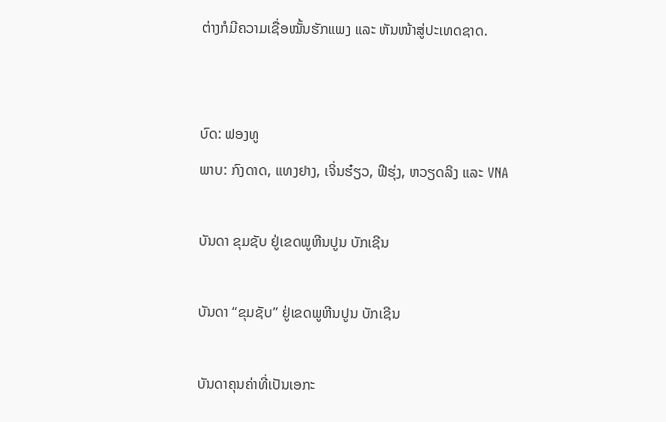ຕ່າງກໍມີຄວາມເຊື່ອໝັ້ນຮັກແພງ ແລະ ຫັນໜ້າສູ່ປະເທດຊາດ.


ບົດ: ຟອງທູ
ພາບ: ກົງດາດ, ແທງຢາງ, ເຈິ່ນຮ໋ຽວ, ຟີຮຸ່ງ, ຫວຽດລິງ ແລະ VNA

ບັນດາ ຂຸມຊັບ ຢູ່ເຂດພູຫີນປູນ ບັກເຊີນ

ບັນດາ “ຂຸມຊັບ” ຢູ່ເຂດພູຫີນປູນ ບັກເຊີນ

ບັນດາຄຸນຄ່າທີ່ເປັນເອກະ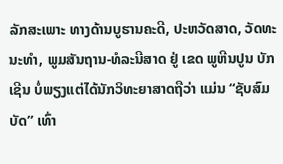ລັກສະເພາະ ທາງດ້ານບູຮານຄະດີ, ປະຫວັດສາດ, ວັດທະນະທຳ, ພູມສັນຖານ-ທໍລະນີສາດ ຢູ່ ເຂດ ພູຫີນປູນ ບັກເຊີນ ບໍ່ພຽງແຕ່ໄດ້ນັກວິທະຍາສາດຖືວ່າ ແມ່ນ “ຊັບສົມບັດ” ເທົ່າ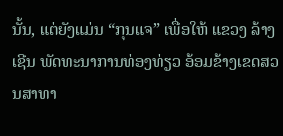ນັ້ນ, ແຕ່ຍັງແມ່ນ “ກຸນແຈ” ເພື່ອໃຫ້ ແຂວງ ລ້າງເຊີນ ພັດທະນາການທ່ອງທ່ຽວ ອ້ອມຂ້າງເຂດສວນສາທາ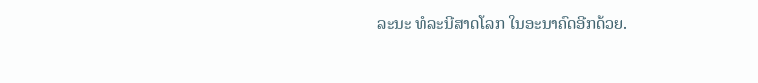ລະນະ ທໍລະນີສາດໂລກ ໃນອະນາຄົດອີກດ້ວຍ.